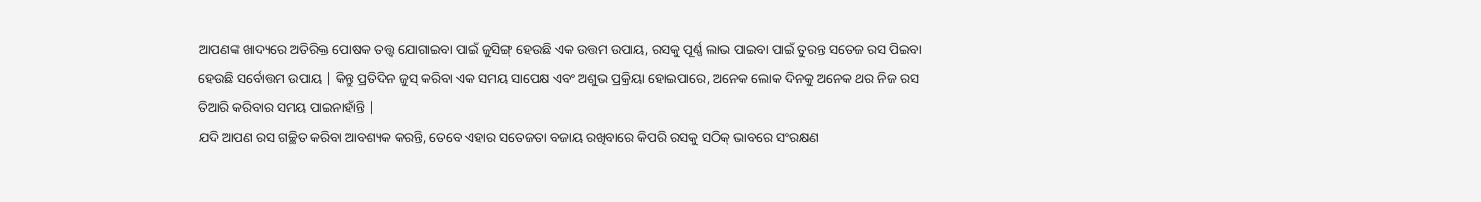ଆପଣଙ୍କ ଖାଦ୍ୟରେ ଅତିରିକ୍ତ ପୋଷକ ତତ୍ତ୍ୱ ଯୋଗାଇବା ପାଇଁ ଜୁସିଙ୍ଗ୍ ହେଉଛି ଏକ ଉତ୍ତମ ଉପାୟ, ରସକୁ ପୂର୍ଣ୍ଣ ଲାଭ ପାଇବା ପାଇଁ ତୁରନ୍ତ ସତେଜ ରସ ପିଇବା ହେଉଛି ସର୍ବୋତ୍ତମ ଉପାୟ | କିନ୍ତୁ ପ୍ରତିଦିନ ଜୁସ୍ କରିବା ଏକ ସମୟ ସାପେକ୍ଷ ଏବଂ ଅଶୁଭ ପ୍ରକ୍ରିୟା ହୋଇପାରେ, ଅନେକ ଲୋକ ଦିନକୁ ଅନେକ ଥର ନିଜ ରସ ତିଆରି କରିବାର ସମୟ ପାଇନାହାଁନ୍ତି |
ଯଦି ଆପଣ ରସ ଗଚ୍ଛିତ କରିବା ଆବଶ୍ୟକ କରନ୍ତି, ତେବେ ଏହାର ସତେଜତା ବଜାୟ ରଖିବାରେ କିପରି ରସକୁ ସଠିକ୍ ଭାବରେ ସଂରକ୍ଷଣ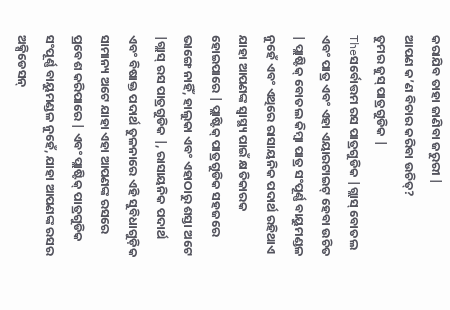କରାଯିବ ତାହା ଜାଣିବା ଜରୁରୀ |
ଆପଣ କ’ଣ ବିଚାର କରିବା ଉଚିତ୍?
ତୁମର ଜୁସ୍ ପାତ୍ରଗୁଡିକ |
Theସର୍ବୋତ୍ତମ ରସ ପାତ୍ରଗୁଡିକ |ଗ୍ଲାସ୍ ବୋତଲ ଏବଂ ପାତ୍ର ଏବଂ ଏହା ଏୟାରଟାଇଟ୍ ହେବା ଉଚିତ | ପ୍ଲାଷ୍ଟିକ୍ ବୋତଲ କିମ୍ବା ପାତ୍ର ସଂପୂର୍ଣ୍ଣ ବାୟୁମଣ୍ଡଳ ନୁହେଁ ଏବଂ ଏଥିରେ ରାସାୟନିକ ପଦାର୍ଥ ରହିଥାଏ ଯାହା ଆପଣଙ୍କ ସ୍ୱାସ୍ଥ୍ୟ ପାଇଁ କ୍ଷତିକାରକ ହୋଇପାରେ | ପ୍ଲାଷ୍ଟିକ୍ ପାତ୍ରଗୁଡିକ ସହଜରେ ଭାଙ୍ଗେ ନାହିଁ, ହାଲୁକା ଏବଂ ଏହାଠାରୁ ଶସ୍ତା ଅଟେ |ଗ୍ଲାସ୍ ରସ ପାତ୍ରଗୁଡିକ |, ରାସାୟନିକ ପଦାର୍ଥ ଏବଂ ବିଷାକ୍ତ ପଦାର୍ଥ ତୁଳନାରେ ଏହି ସୁବିଧାଗୁଡ଼ିକ ସାମାନ୍ୟ ଅଟେ ଯାହା ଏହା ଆପଣଙ୍କ ରସରେ ପ୍ରବେଶ କରିପାରେ | ଏବଂ ପ୍ଲାଷ୍ଟିକ୍ ପାତ୍ରଗୁଡିକ ସଂପୂର୍ଣ୍ଣ ବାୟୁମଣ୍ଡଳ ନୁହେଁ, ଯାହା ଆପଣଙ୍କ ରସର ଅକ୍ସିଡେସନ୍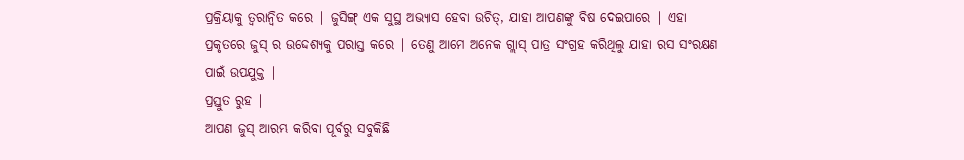ପ୍ରକ୍ରିୟାକୁ ତ୍ୱରାନ୍ୱିତ କରେ | ଜୁସିଙ୍ଗ୍ ଏକ ସୁସ୍ଥ ଅଭ୍ୟାସ ହେବା ଉଚିତ୍, ଯାହା ଆପଣଙ୍କୁ ବିଷ ଦେଇପାରେ | ଏହା ପ୍ରକୃତରେ ଜୁସ୍ ର ଉଦ୍ଦେଶ୍ୟକୁ ପରାସ୍ତ କରେ | ତେଣୁ ଆମେ ଅନେକ ଗ୍ଲାସ୍ ପାତ୍ର ସଂଗ୍ରହ କରିଥିଲୁ ଯାହା ରସ ସଂରକ୍ଷଣ ପାଇଁ ଉପଯୁକ୍ତ |
ପ୍ରସ୍ତୁତ ରୁହ |
ଆପଣ ଜୁସ୍ ଆରମ୍ଭ କରିବା ପୂର୍ବରୁ ସବୁକିଛି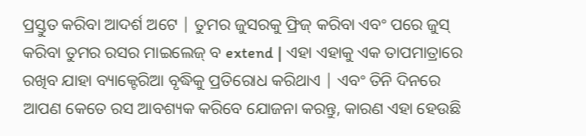ପ୍ରସ୍ତୁତ କରିବା ଆଦର୍ଶ ଅଟେ | ତୁମର ଜୁସରକୁ ଫ୍ରିଜ୍ କରିବା ଏବଂ ପରେ ଜୁସ୍ କରିବା ତୁମର ରସର ମାଇଲେଜ୍ ବ extend | ଏହା ଏହାକୁ ଏକ ତାପମାତ୍ରାରେ ରଖିବ ଯାହା ବ୍ୟାକ୍ଟେରିଆ ବୃଦ୍ଧିକୁ ପ୍ରତିରୋଧ କରିଥାଏ | ଏବଂ ତିନି ଦିନରେ ଆପଣ କେତେ ରସ ଆବଶ୍ୟକ କରିବେ ଯୋଜନା କରନ୍ତୁ, କାରଣ ଏହା ହେଉଛି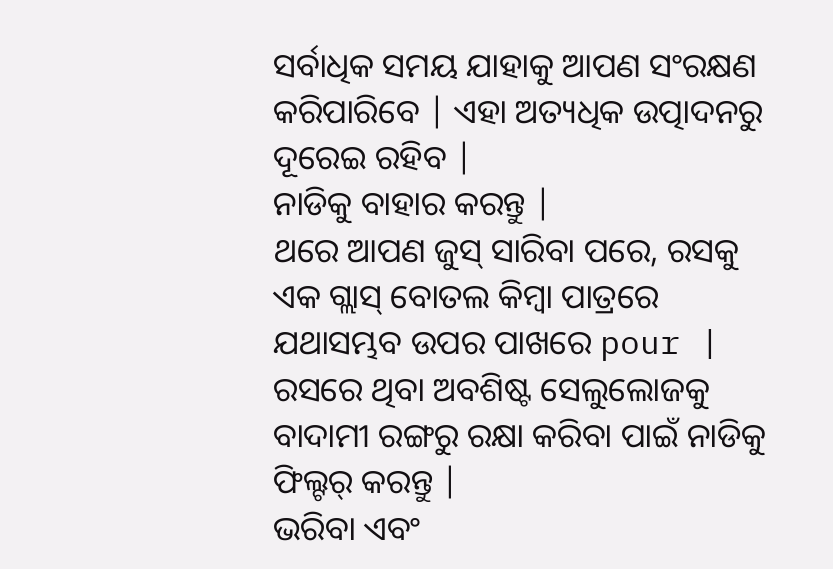ସର୍ବାଧିକ ସମୟ ଯାହାକୁ ଆପଣ ସଂରକ୍ଷଣ କରିପାରିବେ | ଏହା ଅତ୍ୟଧିକ ଉତ୍ପାଦନରୁ ଦୂରେଇ ରହିବ |
ନାଡିକୁ ବାହାର କରନ୍ତୁ |
ଥରେ ଆପଣ ଜୁସ୍ ସାରିବା ପରେ, ରସକୁ ଏକ ଗ୍ଲାସ୍ ବୋତଲ କିମ୍ବା ପାତ୍ରରେ ଯଥାସମ୍ଭବ ଉପର ପାଖରେ pour | ରସରେ ଥିବା ଅବଶିଷ୍ଟ ସେଲୁଲୋଜକୁ ବାଦାମୀ ରଙ୍ଗରୁ ରକ୍ଷା କରିବା ପାଇଁ ନାଡିକୁ ଫିଲ୍ଟର୍ କରନ୍ତୁ |
ଭରିବା ଏବଂ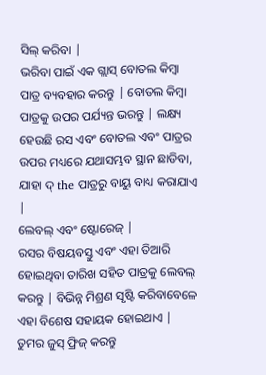ସିଲ୍ କରିବା |
ଭରିବା ପାଇଁ ଏକ ଗ୍ଲାସ୍ ବୋତଲ କିମ୍ବା ପାତ୍ର ବ୍ୟବହାର କରନ୍ତୁ | ବୋତଲ କିମ୍ବା ପାତ୍ରକୁ ଉପର ପର୍ଯ୍ୟନ୍ତ ଭରନ୍ତୁ | ଲକ୍ଷ୍ୟ ହେଉଛି ରସ ଏବଂ ବୋତଲ ଏବଂ ପାତ୍ରର ଉପର ମଧ୍ୟରେ ଯଥାସମ୍ଭବ ସ୍ଥାନ ଛାଡିବା, ଯାହା ଦ୍ the ପାତ୍ରରୁ ବାୟୁ ବାଧ୍ୟ କରାଯାଏ |
ଲେବଲ୍ ଏବଂ ଷ୍ଟୋରେଜ୍ |
ରସର ବିଷୟବସ୍ତୁ ଏବଂ ଏହା ତିଆରି ହୋଇଥିବା ତାରିଖ ସହିତ ପାତ୍ରକୁ ଲେବଲ୍ କରନ୍ତୁ | ବିଭିନ୍ନ ମିଶ୍ରଣ ସୃଷ୍ଟି କରିବାବେଳେ ଏହା ବିଶେଷ ସହାୟକ ହୋଇଥାଏ |
ତୁମର ଜୁସ୍ ଫ୍ରିଜ୍ କରନ୍ତୁ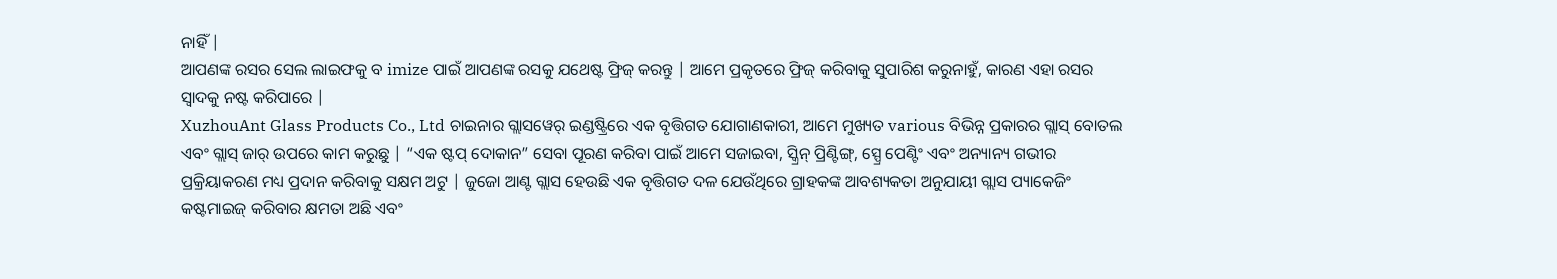ନାହିଁ |
ଆପଣଙ୍କ ରସର ସେଲ ଲାଇଫକୁ ବ imize ପାଇଁ ଆପଣଙ୍କ ରସକୁ ଯଥେଷ୍ଟ ଫ୍ରିଜ୍ କରନ୍ତୁ | ଆମେ ପ୍ରକୃତରେ ଫ୍ରିଜ୍ କରିବାକୁ ସୁପାରିଶ କରୁନାହୁଁ, କାରଣ ଏହା ରସର ସ୍ୱାଦକୁ ନଷ୍ଟ କରିପାରେ |
XuzhouAnt Glass Products Co., Ltd ଚାଇନାର ଗ୍ଲାସୱେର୍ ଇଣ୍ଡଷ୍ଟ୍ରିରେ ଏକ ବୃତ୍ତିଗତ ଯୋଗାଣକାରୀ, ଆମେ ମୁଖ୍ୟତ various ବିଭିନ୍ନ ପ୍ରକାରର ଗ୍ଲାସ୍ ବୋତଲ ଏବଂ ଗ୍ଲାସ୍ ଜାର୍ ଉପରେ କାମ କରୁଛୁ | “ଏକ ଷ୍ଟପ୍ ଦୋକାନ” ସେବା ପୂରଣ କରିବା ପାଇଁ ଆମେ ସଜାଇବା, ସ୍କ୍ରିନ୍ ପ୍ରିଣ୍ଟିଙ୍ଗ୍, ସ୍ପ୍ରେ ପେଣ୍ଟିଂ ଏବଂ ଅନ୍ୟାନ୍ୟ ଗଭୀର ପ୍ରକ୍ରିୟାକରଣ ମଧ୍ୟ ପ୍ରଦାନ କରିବାକୁ ସକ୍ଷମ ଅଟୁ | ଜୁଜୋ ଆଣ୍ଟ ଗ୍ଲାସ ହେଉଛି ଏକ ବୃତ୍ତିଗତ ଦଳ ଯେଉଁଥିରେ ଗ୍ରାହକଙ୍କ ଆବଶ୍ୟକତା ଅନୁଯାୟୀ ଗ୍ଲାସ ପ୍ୟାକେଜିଂ କଷ୍ଟମାଇଜ୍ କରିବାର କ୍ଷମତା ଅଛି ଏବଂ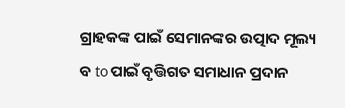ଗ୍ରାହକଙ୍କ ପାଇଁ ସେମାନଙ୍କର ଉତ୍ପାଦ ମୂଲ୍ୟ ବ to ପାଇଁ ବୃତ୍ତିଗତ ସମାଧାନ ପ୍ରଦାନ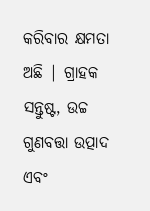କରିବାର କ୍ଷମତା ଅଛି | ଗ୍ରାହକ ସନ୍ତୁଷ୍ଟ, ଉଚ୍ଚ ଗୁଣବତ୍ତା ଉତ୍ପାଦ ଏବଂ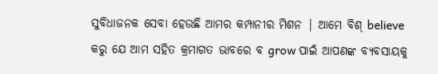ସୁବିଧାଜନକ ସେବା ହେଉଛି ଆମର କମ୍ପାନୀର ମିଶନ | ଆମେ ବିଶ୍ believe କରୁ ଯେ ଆମ ସହିତ କ୍ରମାଗତ ଭାବରେ ବ grow ପାଇଁ ଆପଣଙ୍କ ବ୍ୟବସାୟକୁ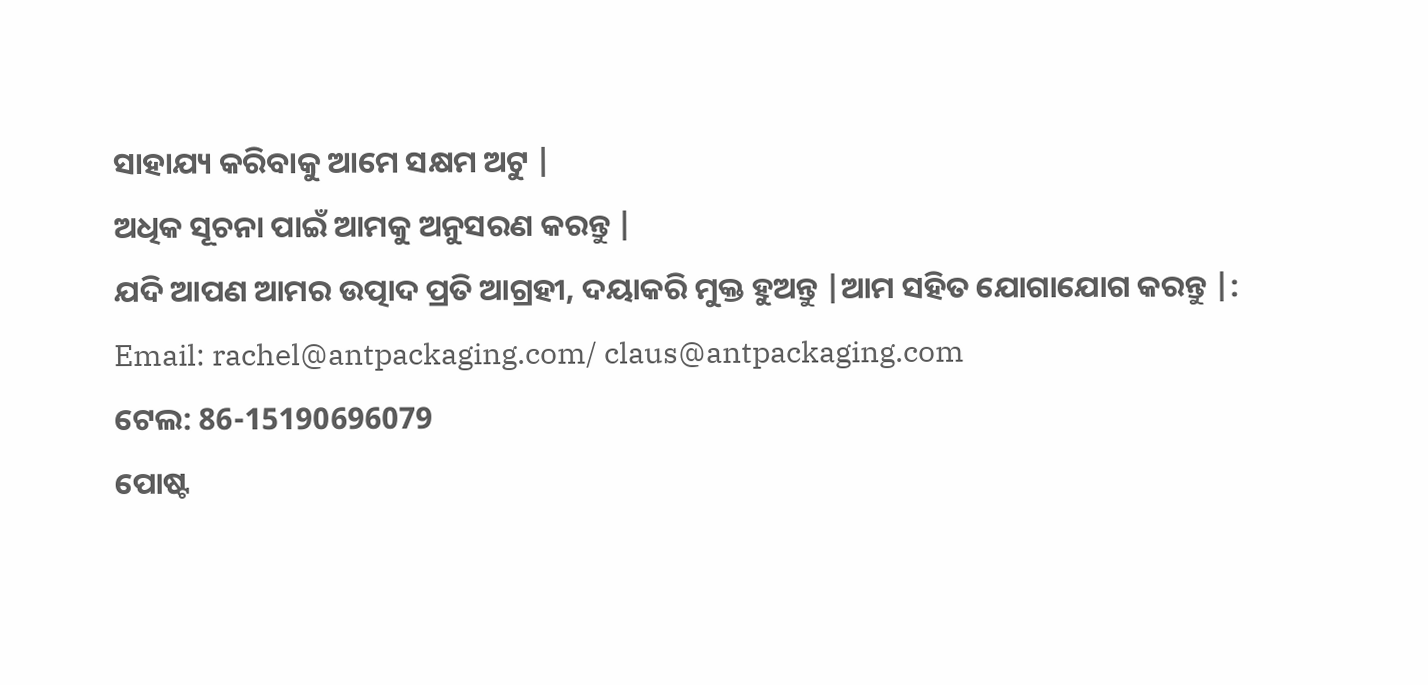ସାହାଯ୍ୟ କରିବାକୁ ଆମେ ସକ୍ଷମ ଅଟୁ |
ଅଧିକ ସୂଚନା ପାଇଁ ଆମକୁ ଅନୁସରଣ କରନ୍ତୁ |
ଯଦି ଆପଣ ଆମର ଉତ୍ପାଦ ପ୍ରତି ଆଗ୍ରହୀ, ଦୟାକରି ମୁକ୍ତ ହୁଅନ୍ତୁ |ଆମ ସହିତ ଯୋଗାଯୋଗ କରନ୍ତୁ |:
Email: rachel@antpackaging.com/ claus@antpackaging.com
ଟେଲ: 86-15190696079
ପୋଷ୍ଟ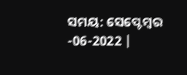ସମୟ: ସେପ୍ଟେମ୍ବର -06-2022 |